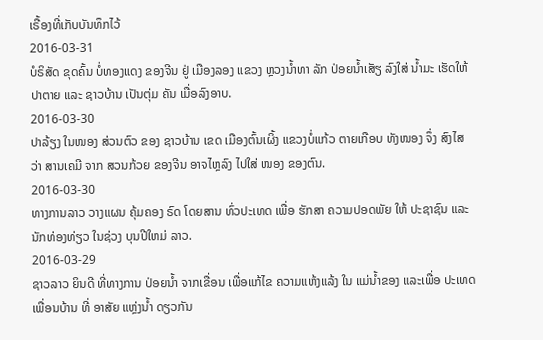ເຣື້ອງທີ່ເກັບບັນທຶກໄວ້
2016-03-31
ບໍຣິສັດ ຂຸດຄົ້ນ ບໍ່ທອງແດງ ຂອງຈີນ ຢູ່ ເມືອງລອງ ແຂວງ ຫຼວງນ້ຳທາ ລັກ ປ່ອຍນ້ຳເສັຽ ລົງໃສ່ ນ້ຳມະ ເຮັດໃຫ້ ປາຕາຍ ແລະ ຊາວບ້ານ ເປັນຕຸ່ມ ຄັນ ເມື່ອລົງອາບ.
2016-03-30
ປາລ້ຽງ ໃນໜອງ ສ່ວນຕົວ ຂອງ ຊາວບ້ານ ເຂດ ເມືອງຕົ້ນເຜິ້ງ ແຂວງບໍ່ແກ້ວ ຕາຍເກືອບ ທັງໜອງ ຈຶ່ງ ສົງໄສ ວ່າ ສານເຄມີ ຈາກ ສວນກ້ວຍ ຂອງຈີນ ອາຈໄຫຼລົງ ໄປໃສ່ ໜອງ ຂອງຕົນ.
2016-03-30
ທາງການລາວ ວາງແຜນ ຄຸ້ມຄອງ ຣົດ ໂດຍສານ ທົ່ວປະເທດ ເພື່ອ ຮັກສາ ຄວາມປອດພັຍ ໃຫ້ ປະຊາຊົນ ແລະ ນັກທ່ອງທ່ຽວ ໃນຊ່ວງ ບຸນປີໃຫມ່ ລາວ.
2016-03-29
ຊາວລາວ ຍິນດີ ທີ່ທາງການ ປ່ອຍນໍ້າ ຈາກເຂື່ອນ ເພື່ອແກ້ໄຂ ຄວາມແຫ້ງແລ້ງ ໃນ ແມ່ນໍ້າຂອງ ແລະເພື່ອ ປະເທດ ເພື່ອນບ້ານ ທີ່ ອາສັຍ ແຫຼ່ງນໍ້າ ດຽວກັນ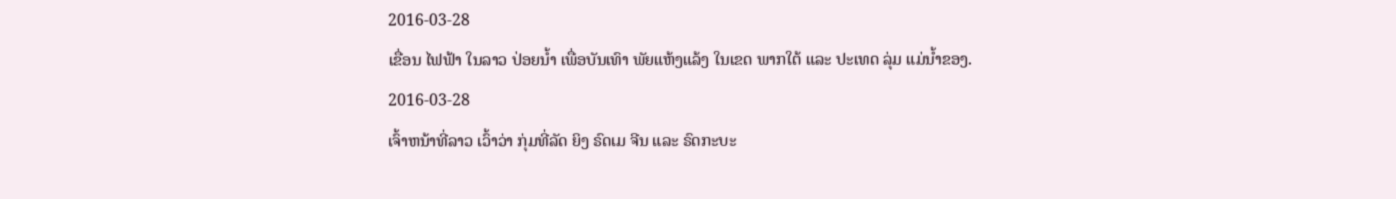2016-03-28
ເຂື່ອນ ໄຟຟ້າ ໃນລາວ ປ່ອຍນ້ຳ ເພື່ອບັນເທົາ ພັຍແຫ້ງແລ້ງ ໃນເຂດ ພາກໃຕ້ ແລະ ປະເທດ ລຸ່ມ ແມ່ນ້ຳຂອງ.
2016-03-28
ເຈົ້າຫນ້າທີ່ລາວ ເວົ້າວ່າ ກຸ່ມທີ່ລັດ ຍິງ ຣົດເມ ຈີນ ແລະ ຣົດກະບະ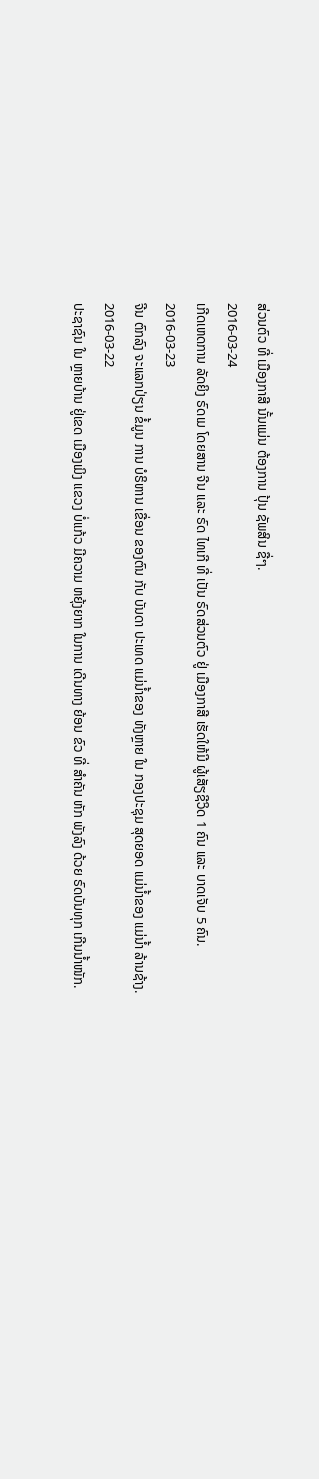ສ່ວນຕົວ ທີ່ ເມືອງກາສີ ນັ້ນແມ່ນ ຕ້ອງການ ປຸ້ນ ຊັພສິນ ຊື່ໆ.
2016-03-24
ເກີດເຫດການ ລັດຍິງ ຣົດເມ ໂດຍສານ ຈີນ ແລະ ຣົດ ໄທເກີ ທີ່ ເປັນ ຣົດສ່ວນຕົວ ຢູ່ ເມືອງກາສີ ເຮັດໃຫ້ມີ ຜູ້ເສັຽຊີວິດ 1 ຄົນ ແລະ ບາດເຈັບ 5 ຄົນ.
2016-03-23
ຈີນ ຕົກລົງ ຈະແລກປ່ຽນ ຂໍ້ມູນ ການ ບໍຣິຫານ ເຂື່ອນ ຂອງຕົນ ກັບ ບັນດາ ປະເທດ ແມ່ນ້ຳຂອງ ທັງຫຼາຍ ໃນ ກອງປະຊຸມ ສຸດຍອດ ແມ່ນ້ຳຂອງ ແມ່ນ້ຳ ລ້ານຊ້າງ.
2016-03-22
ປະຊາຊົນ ໃນ ຫຼາຍບ້ານ ຢູ່ເຂດ ເມືອງເມິງ ແຂວງ ບໍ່ແກ້ວ ມີຄວາມ ຫຍຸ້ງຍາກ ໃນການ ເດີນທາງ ຍ້ອນ ຂົວ ທີ່ ສໍາຄັນ ຫັກ ພັງລົງ ດ້ວຍ ຣົດບັນທຸກ ເກີນນໍ້າໜັກ.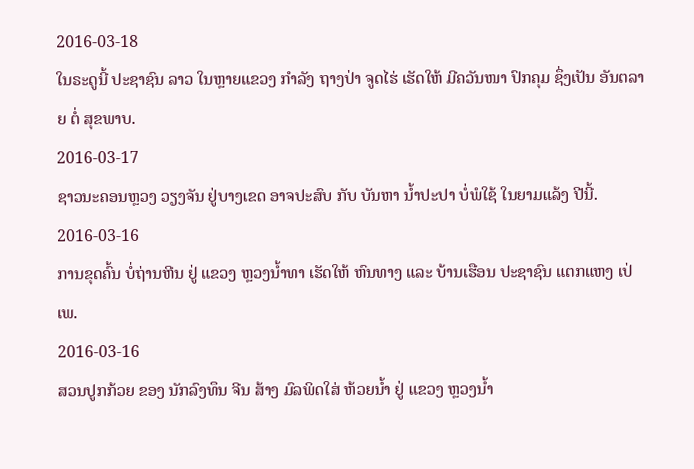2016-03-18
ໃນຣະດູນີ້ ປະຊາຊົນ ລາວ ໃນຫຼາຍແຂວງ ກຳລັງ ຖາງປ່າ ຈູດໄຮ່ ເຮັດໃຫ້ ມີຄວັນໜາ ປົກຄຸມ ຊຶ່ງເປັນ ອັນຕລາຍ ຕໍ່ ສຸຂພາບ.
2016-03-17
ຊາວນະຄອນຫຼວງ ວຽງຈັນ ຢູ່ບາງເຂດ ອາຈປະສົບ ກັບ ບັນຫາ ນໍ້າປະປາ ບໍ່ພໍໃຊ້ ໃນຍາມແລ້ງ ປີນີ້.
2016-03-16
ການຂຸດຄົ້ນ ບໍ່ຖ່ານຫີນ ຢູ່ ແຂວງ ຫຼວງນໍ້າທາ ເຮັດໃຫ້ ຫົນທາງ ແລະ ບ້ານເຮືອນ ປະຊາຊົນ ແຕກແຫງ ເປ່ເພ.
2016-03-16
ສວນປູກກ້ວຍ ຂອງ ນັກລົງທຶນ ຈີນ ສ້າງ ມົລພິດໃສ່ ຫ້ວຍນໍ້າ ຢູ່ ແຂວງ ຫຼວງນໍ້າ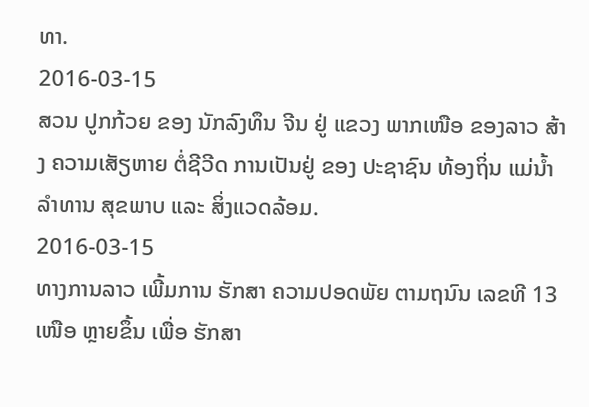ທາ.
2016-03-15
ສວນ ປູກກ້ວຍ ຂອງ ນັກລົງທຶນ ຈີນ ຢູ່ ແຂວງ ພາກເໜືອ ຂອງລາວ ສ້າງ ຄວາມເສັຽຫາຍ ຕໍ່ຊີວີດ ການເປັນຢູ່ ຂອງ ປະຊາຊົນ ທ້ອງຖິ່ນ ແມ່ນ້ຳ ລຳທານ ສຸຂພາບ ແລະ ສິ່ງແວດລ້ອມ.
2016-03-15
ທາງການລາວ ເພີ້ມການ ຮັກສາ ຄວາມປອດພັຍ ຕາມຖນົນ ເລຂທີ 13 ເໜືອ ຫຼາຍຂຶ້ນ ເພື່ອ ຮັກສາ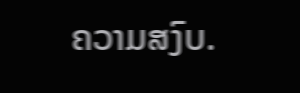ຄວາມສງົບ.